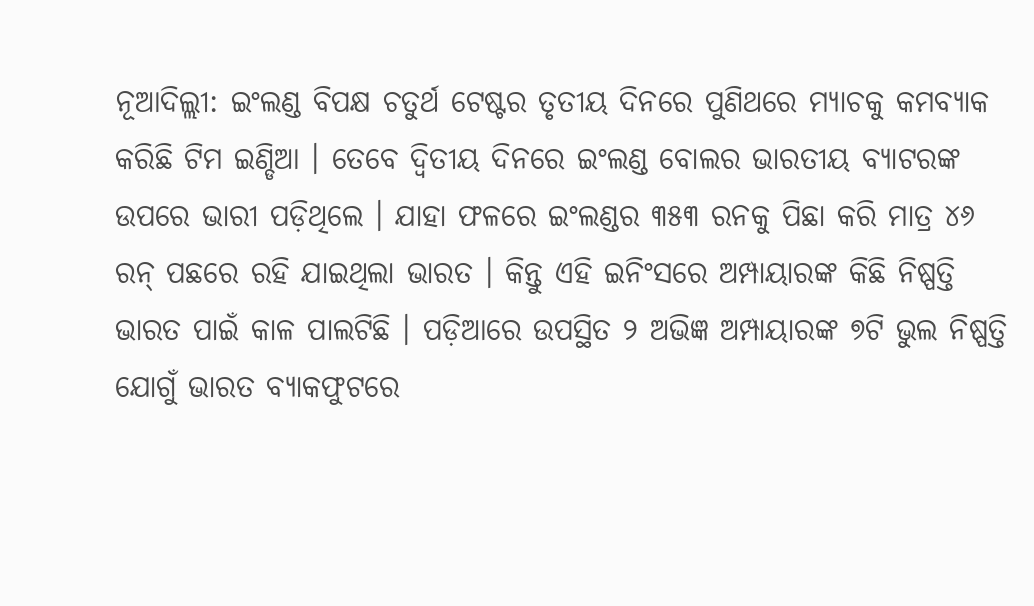ନୂଆଦିଲ୍ଲୀ: ଇଂଲଣ୍ଡ ବିପକ୍ଷ ଚତୁର୍ଥ ଟେଷ୍ଟର ତୃତୀୟ ଦିନରେ ପୁଣିଥରେ ମ୍ୟାଚକୁ କମବ୍ୟାକ କରିଛି ଟିମ ଇଣ୍ଡିଆ । ତେବେ ଦ୍ୱିତୀୟ ଦିନରେ ଇଂଲଣ୍ଡ ବୋଲର ଭାରତୀୟ ବ୍ୟାଟରଙ୍କ ଉପରେ ଭାରୀ ପଡ଼ିଥିଲେ । ଯାହା ଫଳରେ ଇଂଲଣ୍ଡର ୩୫୩ ରନକୁ ପିଛା କରି ମାତ୍ର ୪୬ ରନ୍ ପଛରେ ରହି ଯାଇଥିଲା ଭାରତ । କିନ୍ତୁ ଏହି ଇନିଂସରେ ଅମ୍ପାୟାରଙ୍କ କିଛି ନିଷ୍ପତ୍ତି ଭାରତ ପାଇଁ କାଳ ପାଲଟିଛି । ପଡ଼ିଆରେ ଉପସ୍ଥିତ ୨ ଅଭିଜ୍ଞ ଅମ୍ପାୟାରଙ୍କ ୭ଟି ଭୁଲ ନିଷ୍ପତ୍ତି ଯୋଗୁଁ ଭାରତ ବ୍ୟାକଫୁଟରେ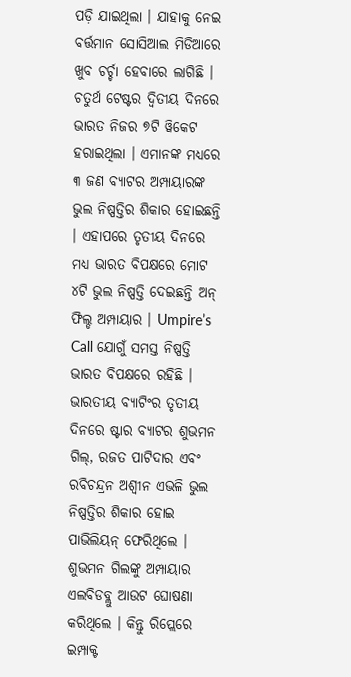ପଡ଼ି ଯାଇଥିଲା । ଯାହାକୁ ନେଇ ବର୍ତ୍ତମାନ ସୋସିଆଲ ମିଡିଆରେ ଖୁବ ଚର୍ଚ୍ଚା ହେବାରେ ଲାଗିଛି ।
ଚତୁର୍ଥ ଟେଷ୍ଟର ଦ୍ୱିତୀୟ ଦିନରେ ଭାରତ ନିଜର ୭ଟି ୱିକେଟ ହରାଇଥିଲା । ଏମାନଙ୍କ ମଧ୍ୟରେ ୩ ଜଣ ବ୍ୟାଟର ଅମ୍ପାୟାରଙ୍କ ଭୁଲ ନିଷ୍ପତ୍ତିର ଶିକାର ହୋଇଛନ୍ତି । ଏହାପରେ ତୃତୀୟ ଦିନରେ ମଧ୍ୟ ଭାରତ ବିପକ୍ଷରେ ମୋଟ ୪ଟି ଭୁଲ ନିଷ୍ପତ୍ତି ଦେଇଛନ୍ତି ଅନ୍ ଫିଲ୍ଡ ଅମ୍ପାୟାର । Umpire’s Call ଯୋଗୁଁ ସମସ୍ତ ନିଷ୍ପତ୍ତି ଭାରତ ବିପକ୍ଷରେ ରହିଛି । ଭାରତୀୟ ବ୍ୟାଟିଂର ତୃତୀୟ ଦିନରେ ଷ୍ଟାର ବ୍ୟାଟର ଶୁଭମନ ଗିଲ୍, ରଜତ ପାଟିଦାର ଏବଂ ରବିଚନ୍ଦ୍ରନ ଅଶ୍ୱୀନ ଏଭଳି ଭୁଲ ନିଷ୍ପତ୍ତିର ଶିକାର ହୋଇ ପାଭିଲିୟନ୍ ଫେରିଥିଲେ । ଶୁଭମନ ଗିଲଙ୍କୁ ଅମ୍ପାୟାର ଏଲବିଡବ୍ଲୁ ଆଉଟ ଘୋଷଣା କରିଥିଲେ । କିନ୍ତୁ ରିପ୍ଲେରେ ଇମ୍ପାକ୍ଟ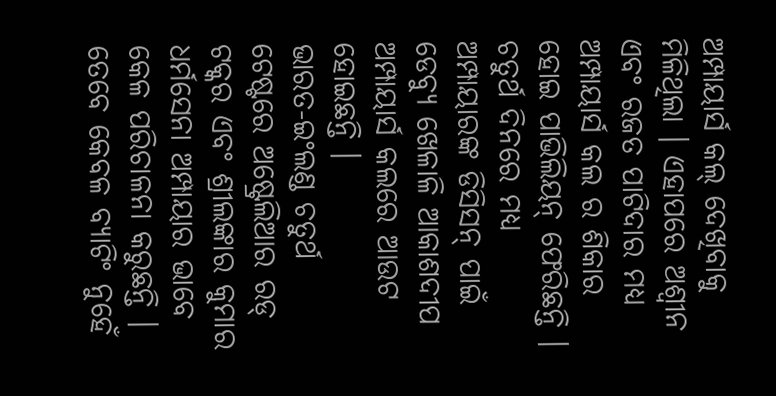ଅମ୍ପାୟାର୍ସ କଲ୍ ଦେଖିବାକୁ ମିଳିଥିଲା । ଏହାପରେ ଅଶ୍ୱୀନ ଏବଂ ରଜତ ପାଟିଦାର ମଧ୍ୟ ଅମ୍ପାୟାର୍ସ କଲ ର ଶିକାର ହୋଇ ପାଭିଲିୟନ୍ ଫେରିଛନ୍ତି । ଚତୁର୍ଥ ଦିନରେ ମଧ୍ୟ ଅମ୍ପାୟାରଙ୍କ ଡିସିସନ୍ ପାଇଁ ଡେବ୍ୟୁ ଖେଳାଳି ଆକାଶଦୀପ ଅମ୍ପାୟାର୍ସ କଲରେ ଆଉଟ ହୋଇଛନ୍ତି ।
ଭାରତ-ଇଂଲଣ୍ଡ ଚତୁର୍ଥ ଟେଷ୍ଟରେ ଅଷ୍ଟ୍ରେଲିଆର ରଡ୍ ଟକ୍କର ଏବଂ ଶ୍ରୀଲଙ୍କାର କୁମାର ଧର୍ମସେନା ଅମ୍ପାୟାର ଭାବେ କେଳ ପରିଚାଳନା କରୁଛନ୍ତି । ତେବେ କେବଳ ବ୍ୟାଟିଂ ନୁହେଁ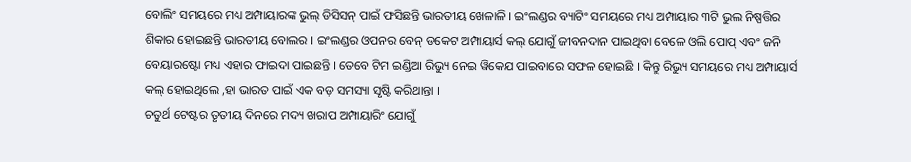ବୋଲିଂ ସମୟରେ ମଧ୍ୟ ଅମ୍ପାୟାରଙ୍କ ଭୁଲ୍ ଡିସିସନ୍ ପାଇଁ ଫସିଛନ୍ତି ଭାରତୀୟ ଖେଳାଳି । ଇଂଲଣ୍ଡର ବ୍ୟାଟିଂ ସମୟରେ ମଧ୍ୟ ଅମ୍ପାୟାର ୩ଟି ଭୁଲ ନିଷ୍ପତ୍ତିର ଶିକାର ହୋଇଛନ୍ତି ଭାରତୀୟ ବୋଲର । ଇଂଲଣ୍ଡର ଓପନର ବେନ୍ ଡକେଟ ଅମ୍ପାୟାର୍ସ କଲ୍ ଯୋଗୁଁ ଜୀବନଦାନ ପାଇଥିବା ବେଳେ ଓଲି ପୋପ୍ ଏବଂ ଜନି ବେୟାରଷ୍ଟୋ ମଧ୍ୟ ଏହାର ଫାଇଦା ପାଇଛନ୍ତି । ତେବେ ଟିମ ଇଣ୍ଡିଆ ରିଭ୍ୟୁ ନେଇ ୱିକେଯ ପାଇବାରେ ସଫଳ ହୋଇଛି । କିନ୍ତୁ ରିଭ୍ୟୁ ସମୟରେ ମଧ୍ୟ ଅମ୍ପାୟାର୍ସ କଲ୍ ହୋଇଥିଲେ ,ହା ଭାରତ ପାଇଁ ଏକ ବଡ଼ ସମସ୍ୟା ସୃଷ୍ଟି କରିଥାନ୍ତା ।
ଚତୁର୍ଥ ଟେଷ୍ଟର ତୃତୀୟ ଦିନରେ ମଦ୍ୟ ଖରାପ ଅମ୍ପାୟାରିଂ ଯୋଗୁଁ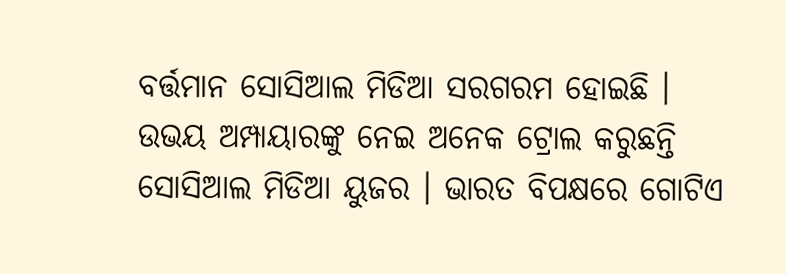ବର୍ତ୍ତମାନ ସୋସିଆଲ ମିଡିଆ ସରଗରମ ହୋଇଛି । ଉଭୟ ଅମ୍ପାୟାରଙ୍କୁ ନେଇ ଅନେକ ଟ୍ରୋଲ କରୁଛନ୍ତି ସୋସିଆଲ ମିଡିଆ ୟୁଜର । ଭାରତ ବିପକ୍ଷରେ ଗୋଟିଏ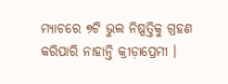ମ୍ୟାଚରେ ୭ଟି ଭୁଲ ନିଷ୍ପତ୍ତିକୁ ଗ୍ରହଣ କରିପାରି ନାହାନ୍ତି କ୍ରୀଡ଼ାପ୍ରେମୀ ।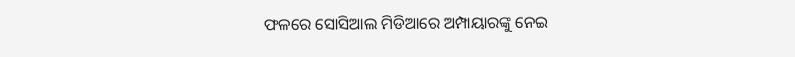ଫଳରେ ସୋସିଆଲ ମିଡିଆରେ ଅମ୍ପାୟାରଙ୍କୁ ନେଇ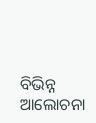ବିଭିନ୍ନ ଆଲୋଚନା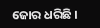ଜୋର ଧରିଛି ।